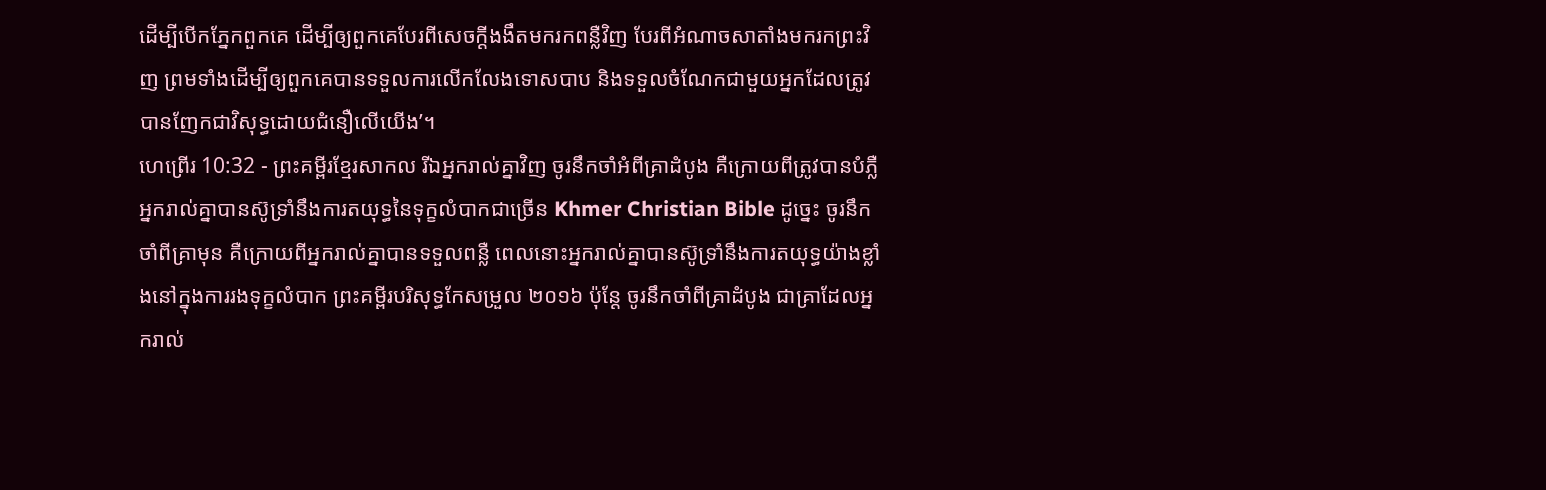ដើម្បីបើកភ្នែកពួកគេ ដើម្បីឲ្យពួកគេបែរពីសេចក្ដីងងឹតមករកពន្លឺវិញ បែរពីអំណាចសាតាំងមករកព្រះវិញ ព្រមទាំងដើម្បីឲ្យពួកគេបានទទួលការលើកលែងទោសបាប និងទទួលចំណែកជាមួយអ្នកដែលត្រូវបានញែកជាវិសុទ្ធដោយជំនឿលើយើង’។
ហេព្រើរ 10:32 - ព្រះគម្ពីរខ្មែរសាកល រីឯអ្នករាល់គ្នាវិញ ចូរនឹកចាំអំពីគ្រាដំបូង គឺក្រោយពីត្រូវបានបំភ្លឺ អ្នករាល់គ្នាបានស៊ូទ្រាំនឹងការតយុទ្ធនៃទុក្ខលំបាកជាច្រើន Khmer Christian Bible ដូច្នេះ ចូរនឹកចាំពីគ្រាមុន គឺក្រោយពីអ្នករាល់គ្នាបានទទួលពន្លឺ ពេលនោះអ្នករាល់គ្នាបានស៊ូទ្រាំនឹងការតយុទ្ធយ៉ាងខ្លាំងនៅក្នុងការរងទុក្ខលំបាក ព្រះគម្ពីរបរិសុទ្ធកែសម្រួល ២០១៦ ប៉ុន្ដែ ចូរនឹកចាំពីគ្រាដំបូង ជាគ្រាដែលអ្នករាល់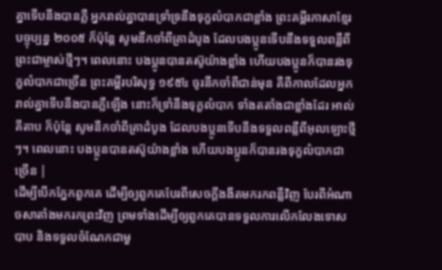គ្នាទើបនឹងបានភ្លឺ អ្នករាល់គ្នាបានទ្រាំទ្រនឹងទុក្ខលំបាកជាខ្លាំង ព្រះគម្ពីរភាសាខ្មែរបច្ចុប្បន្ន ២០០៥ ក៏ប៉ុន្តែ សូមនឹកចាំពីគ្រាដំបូង ដែលបងប្អូនទើបនឹងទទួលពន្លឺពីព្រះជាម្ចាស់ថ្មីៗ។ ពេលនោះ បងប្អូនបានតស៊ូយ៉ាងខ្លាំង ហើយបងប្អូនក៏បានរងទុក្ខលំបាកជាច្រើន ព្រះគម្ពីរបរិសុទ្ធ ១៩៥៤ ចូរនឹកចាំពីជាន់មុន គឺពីកាលដែលអ្នករាល់គ្នាទើបនឹងបានភ្លឺឡើង នោះក៏ទ្រាំនឹងទុក្ខលំបាក ទាំងតតាំងជាខ្លាំងដែរ អាល់គីតាប ក៏ប៉ុន្ដែ សូមនឹកចាំពីគ្រាដំបូង ដែលបងប្អូនទើបនឹងទទួលពន្លឺពីអុលឡោះថ្មីៗ។ ពេលនោះ បងប្អូនបានតស៊ូយ៉ាងខ្លាំង ហើយបងប្អូនក៏បានរងទុក្ខលំបាកជាច្រើន |
ដើម្បីបើកភ្នែកពួកគេ ដើម្បីឲ្យពួកគេបែរពីសេចក្ដីងងឹតមករកពន្លឺវិញ បែរពីអំណាចសាតាំងមករកព្រះវិញ ព្រមទាំងដើម្បីឲ្យពួកគេបានទទួលការលើកលែងទោសបាប និងទទួលចំណែកជាមួ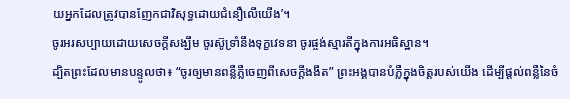យអ្នកដែលត្រូវបានញែកជាវិសុទ្ធដោយជំនឿលើយើង’។
ចូរអរសប្បាយដោយសេចក្ដីសង្ឃឹម ចូរស៊ូទ្រាំនឹងទុក្ខវេទនា ចូរផ្ចង់ស្មារតីក្នុងការអធិស្ឋាន។
ដ្បិតព្រះដែលមានបន្ទូលថា៖ “ចូរឲ្យមានពន្លឺភ្លឺចេញពីសេចក្ដីងងឹត” ព្រះអង្គបានបំភ្លឺក្នុងចិត្តរបស់យើង ដើម្បីផ្ដល់ពន្លឺនៃចំ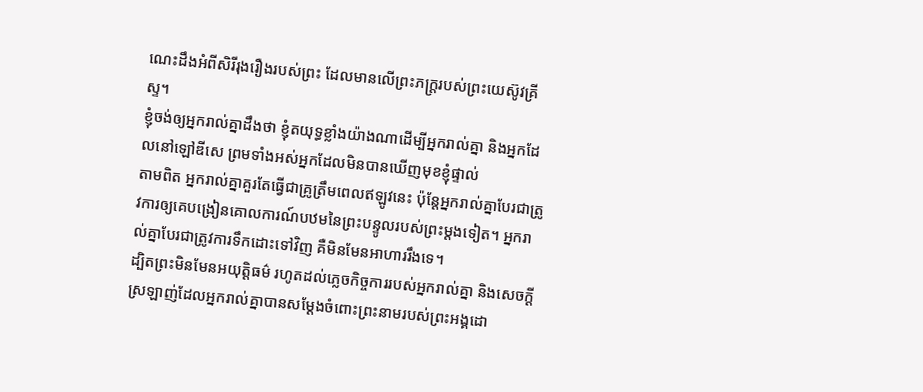ណេះដឹងអំពីសិរីរុងរឿងរបស់ព្រះ ដែលមានលើព្រះភក្ត្ររបស់ព្រះយេស៊ូវគ្រីស្ទ។
ខ្ញុំចង់ឲ្យអ្នករាល់គ្នាដឹងថា ខ្ញុំតយុទ្ធខ្លាំងយ៉ាងណាដើម្បីអ្នករាល់គ្នា និងអ្នកដែលនៅឡៅឌីសេ ព្រមទាំងអស់អ្នកដែលមិនបានឃើញមុខខ្ញុំផ្ទាល់
តាមពិត អ្នករាល់គ្នាគួរតែធ្វើជាគ្រូត្រឹមពេលឥឡូវនេះ ប៉ុន្តែអ្នករាល់គ្នាបែរជាត្រូវការឲ្យគេបង្រៀនគោលការណ៍បឋមនៃព្រះបន្ទូលរបស់ព្រះម្ដងទៀត។ អ្នករាល់គ្នាបែរជាត្រូវការទឹកដោះទៅវិញ គឺមិនមែនអាហាររឹងទេ។
ដ្បិតព្រះមិនមែនអយុត្តិធម៌ រហូតដល់ភ្លេចកិច្ចការរបស់អ្នករាល់គ្នា និងសេចក្ដីស្រឡាញ់ដែលអ្នករាល់គ្នាបានសម្ដែងចំពោះព្រះនាមរបស់ព្រះអង្គដោ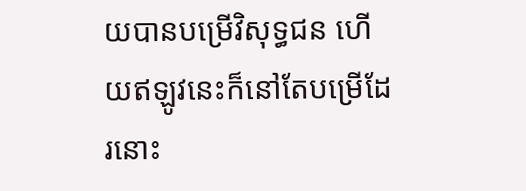យបានបម្រើវិសុទ្ធជន ហើយឥឡូវនេះក៏នៅតែបម្រើដែរនោះ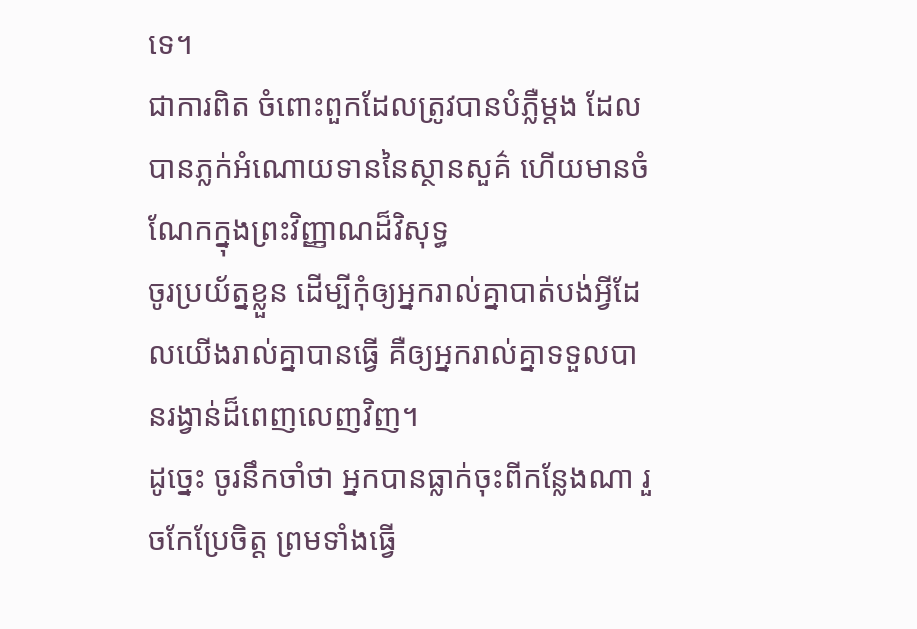ទេ។
ជាការពិត ចំពោះពួកដែលត្រូវបានបំភ្លឺម្ដង ដែលបានភ្លក់អំណោយទាននៃស្ថានសួគ៌ ហើយមានចំណែកក្នុងព្រះវិញ្ញាណដ៏វិសុទ្ធ
ចូរប្រយ័ត្នខ្លួន ដើម្បីកុំឲ្យអ្នករាល់គ្នាបាត់បង់អ្វីដែលយើងរាល់គ្នាបានធ្វើ គឺឲ្យអ្នករាល់គ្នាទទួលបានរង្វាន់ដ៏ពេញលេញវិញ។
ដូច្នេះ ចូរនឹកចាំថា អ្នកបានធ្លាក់ចុះពីកន្លែងណា រួចកែប្រែចិត្ត ព្រមទាំងធ្វើ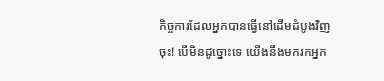កិច្ចការដែលអ្នកបានធ្វើនៅដើមដំបូងវិញចុះ! បើមិនដូច្នោះទេ យើងនឹងមករកអ្នក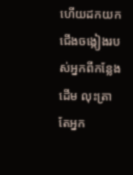ហើយដកយកជើងចង្កៀងរបស់អ្នកពីកន្លែងដើម លុះត្រាតែអ្នក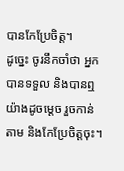បានកែប្រែចិត្ត។
ដូច្នេះ ចូរនឹកចាំថា អ្នកបានទទួល និងបានឮយ៉ាងដូចម្ដេច រួចកាន់តាម និងកែប្រែចិត្តចុះ។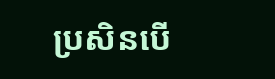ប្រសិនបើ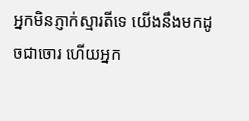អ្នកមិនភ្ញាក់ស្មារតីទេ យើងនឹងមកដូចជាចោរ ហើយអ្នក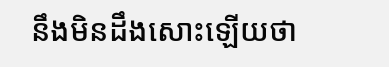នឹងមិនដឹងសោះឡើយថា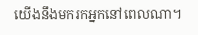យើងនឹងមករកអ្នកនៅពេលណា។